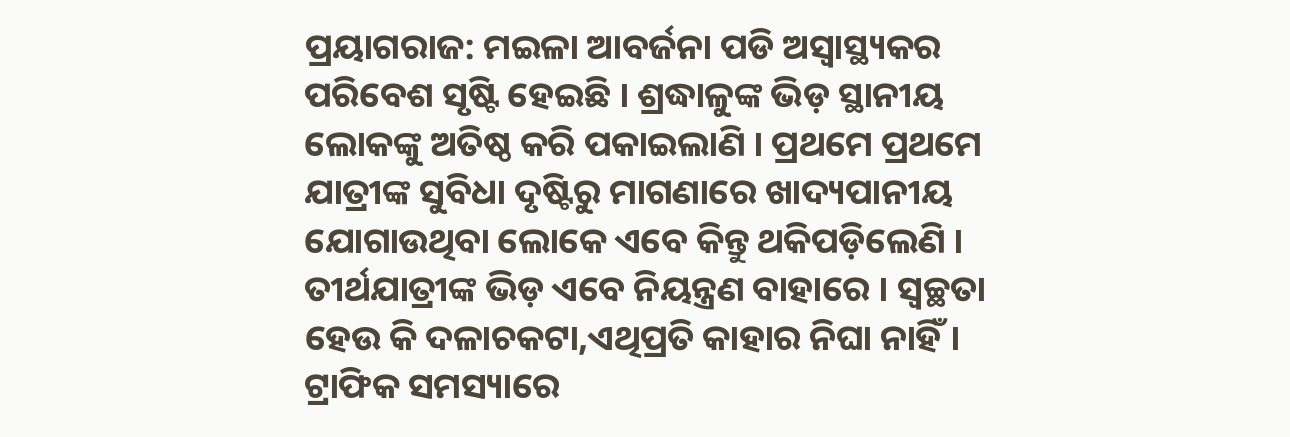ପ୍ରୟାଗରାଜ: ମଇଳା ଆବର୍ଜନା ପଡି ଅସ୍ବାସ୍ଥ୍ୟକର ପରିବେଶ ସୃଷ୍ଟି ହେଇଛି । ଶ୍ରଦ୍ଧାଳୁଙ୍କ ଭିଡ଼ ସ୍ଥାନୀୟ ଲୋକଙ୍କୁ ଅତିଷ୍ଠ କରି ପକାଇଲାଣି । ପ୍ରଥମେ ପ୍ରଥମେ ଯାତ୍ରୀଙ୍କ ସୁବିଧା ଦୃଷ୍ଟିରୁ ମାଗଣାରେ ଖାଦ୍ୟପାନୀୟ ଯୋଗାଉଥିବା ଲୋକେ ଏବେ କିନ୍ତୁ ଥକିପଡ଼ିଲେଣି । ତୀର୍ଥଯାତ୍ରୀଙ୍କ ଭିଡ଼ ଏବେ ନିୟନ୍ତ୍ରଣ ବାହାରେ । ସ୍ୱଚ୍ଛତା ହେଉ କି ଦଳାଚକଟା,ଏଥିପ୍ରତି କାହାର ନିଘା ନାହିଁ। ଟ୍ରାଫିକ ସମସ୍ୟାରେ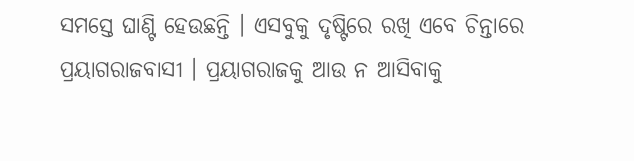ସମସ୍ତେ ଘାଣ୍ଟି ହେଉଛନ୍ତି । ଏସବୁକୁ ଦୃଷ୍ଟିରେ ରଖି ଏବେ ଚିନ୍ତାରେ ପ୍ରୟାଗରାଜବାସୀ । ପ୍ରୟାଗରାଜକୁ ଆଉ ନ ଆସିବାକୁ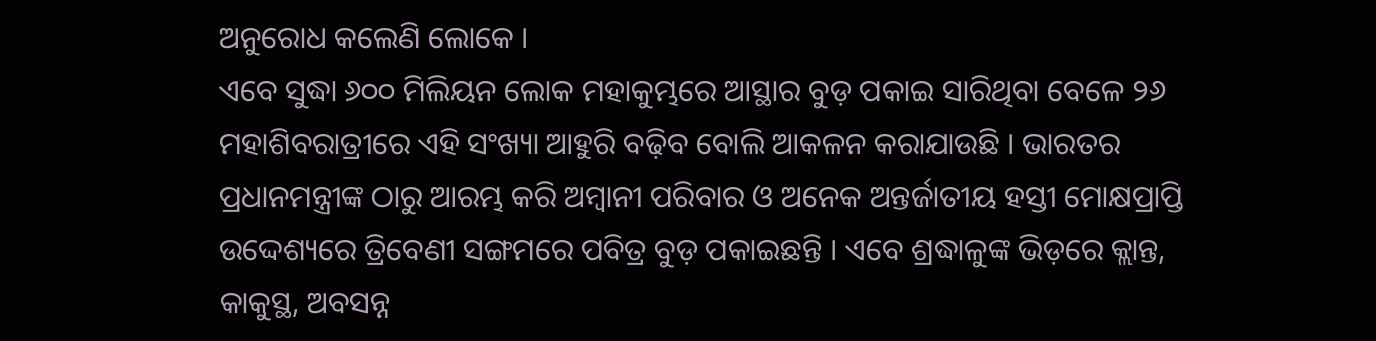ଅନୁରୋଧ କଲେଣି ଲୋକେ ।
ଏବେ ସୁଦ୍ଧା ୬୦୦ ମିଲିୟନ ଲୋକ ମହାକୁମ୍ଭରେ ଆସ୍ଥାର ବୁଡ଼ ପକାଇ ସାରିଥିବା ବେଳେ ୨୬ ମହାଶିବରାତ୍ରୀରେ ଏହି ସଂଖ୍ୟା ଆହୁରି ବଢ଼ିବ ବୋଲି ଆକଳନ କରାଯାଉଛି । ଭାରତର ପ୍ରଧାନମନ୍ତ୍ରୀଙ୍କ ଠାରୁ ଆରମ୍ଭ କରି ଅମ୍ବାନୀ ପରିବାର ଓ ଅନେକ ଅନ୍ତର୍ଜାତୀୟ ହସ୍ତୀ ମୋକ୍ଷପ୍ରାପ୍ତି ଉଦ୍ଦେଶ୍ୟରେ ତ୍ରିବେଣୀ ସଙ୍ଗମରେ ପବିତ୍ର ବୁଡ଼ ପକାଇଛନ୍ତି । ଏବେ ଶ୍ରଦ୍ଧାଳୁଙ୍କ ଭିଡ଼ରେ କ୍ଲାନ୍ତ, କାକୁସ୍ଥ, ଅବସନ୍ନ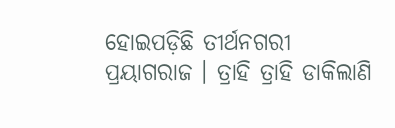ହୋଇପଡ଼ିଛି ତୀର୍ଥନଗରୀ ପ୍ରୟାଗରାଜ । ତ୍ରାହି ତ୍ରାହି ଡାକିଲାଣି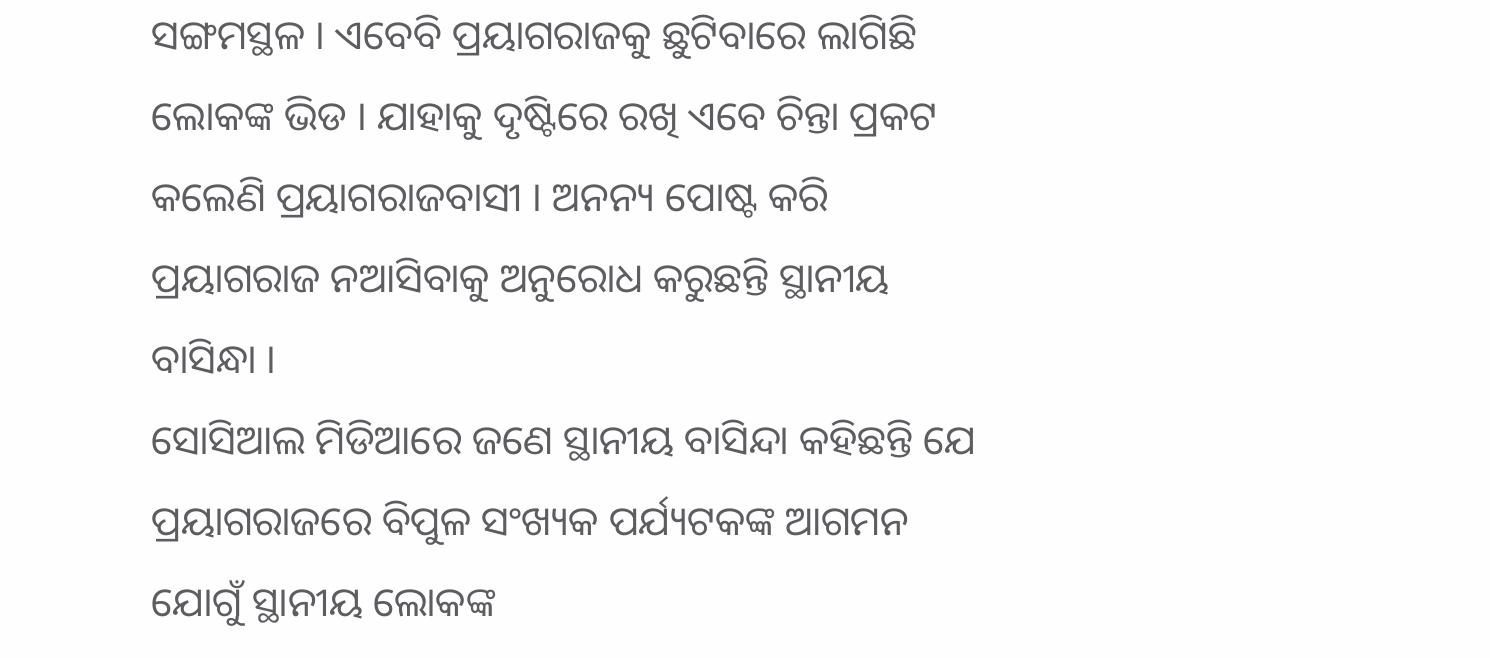ସଙ୍ଗମସ୍ଥଳ । ଏବେବି ପ୍ରୟାଗରାଜକୁ ଛୁଟିବାରେ ଲାଗିଛି ଲୋକଙ୍କ ଭିଡ । ଯାହାକୁ ଦୃଷ୍ଟିରେ ରଖି ଏବେ ଚିନ୍ତା ପ୍ରକଟ କଲେଣି ପ୍ରୟାଗରାଜବାସୀ । ଅନନ୍ୟ ପୋଷ୍ଟ କରି ପ୍ରୟାଗରାଜ ନଆସିବାକୁ ଅନୁରୋଧ କରୁଛନ୍ତି ସ୍ଥାନୀୟ ବାସିନ୍ଧା ।
ସୋସିଆଲ ମିଡିଆରେ ଜଣେ ସ୍ଥାନୀୟ ବାସିନ୍ଦା କହିଛନ୍ତି ଯେ ପ୍ରୟାଗରାଜରେ ବିପୁଳ ସଂଖ୍ୟକ ପର୍ଯ୍ୟଟକଙ୍କ ଆଗମନ ଯୋଗୁଁ ସ୍ଥାନୀୟ ଲୋକଙ୍କ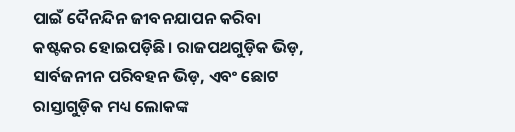ପାଇଁ ଦୈନନ୍ଦିନ ଜୀବନଯାପନ କରିବା କଷ୍ଟକର ହୋଇପଡ଼ିଛି। ରାଜପଥଗୁଡ଼ିକ ଭିଡ଼, ସାର୍ବଜନୀନ ପରିବହନ ଭିଡ଼, ଏବଂ ଛୋଟ ରାସ୍ତାଗୁଡ଼ିକ ମଧ୍ୟ ଲୋକଙ୍କ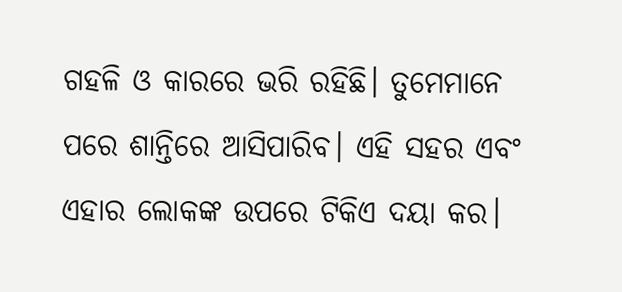ଗହଳି ଓ କାରରେ ଭରି ରହିଛି। ତୁମେମାନେ ପରେ ଶାନ୍ତିରେ ଆସିପାରିବ। ଏହି ସହର ଏବଂ ଏହାର ଲୋକଙ୍କ ଉପରେ ଟିକିଏ ଦୟା କର।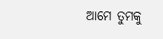ଆମେ ତୁମକୁ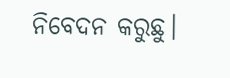ନିବେଦନ କରୁଛୁ।